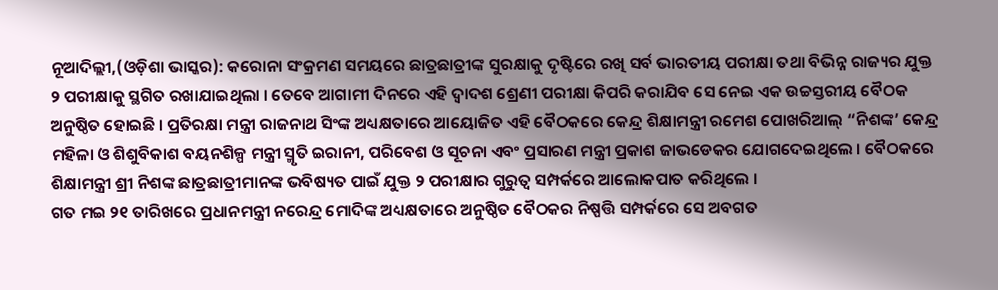ନୂଆଦିଲ୍ଲୀ,(ଓଡ଼ିଶା ଭାସ୍କର): କରୋନା ସଂକ୍ରମଣ ସମୟରେ ଛାତ୍ରଛାତ୍ରୀଙ୍କ ସୁରକ୍ଷାକୁ ଦୃଷ୍ଟିରେ ରଖି ସର୍ବ ଭାରତୀୟ ପରୀକ୍ଷା ତଥା ବିଭିନ୍ନ ରାଜ୍ୟର ଯୁକ୍ତ ୨ ପରୀକ୍ଷାକୁ ସ୍ଥଗିତ ରଖାଯାଇଥିଲା । ତେବେ ଆଗାମୀ ଦିନରେ ଏହି ଦ୍ୱାଦଶ ଶ୍ରେଣୀ ପରୀକ୍ଷା କିପରି କରାଯିବ ସେ ନେଇ ଏକ ଉଚ୍ଚସ୍ତରୀୟ ବୈଠକ ଅନୁଷ୍ଠିତ ହୋଇଛି । ପ୍ରତିରକ୍ଷା ମନ୍ତ୍ରୀ ରାଜନାଥ ସିଂଙ୍କ ଅଧ୍ୟକ୍ଷତାରେ ଆୟୋଜିତ ଏହି ବୈଠକରେ କେନ୍ଦ୍ର ଶିକ୍ଷାମନ୍ତ୍ରୀ ରମେଶ ପୋଖରିଆଲ୍ “ନିଶଙ୍କ’ କେନ୍ଦ୍ର ମହିଳା ଓ ଶିଶୁବିକାଶ ବୟନଶିଳ୍ପ ମନ୍ତ୍ରୀ ସ୍ମୃତି ଇରାନୀ, ପରିବେଶ ଓ ସୂଚନା ଏବଂ ପ୍ରସାରଣ ମନ୍ତ୍ରୀ ପ୍ରକାଶ ଜାଭଡେକର ଯୋଗଦେଇଥିଲେ । ବୈଠକରେ ଶିକ୍ଷାମନ୍ତ୍ରୀ ଶ୍ରୀ ନିଶଙ୍କ ଛାତ୍ରଛାତ୍ରୀମାନଙ୍କ ଭବିଷ୍ୟତ ପାଇଁ ଯୁକ୍ତ ୨ ପରୀକ୍ଷାର ଗୁରୁତ୍ୱ ସମ୍ପର୍କରେ ଆଲୋକପାତ କରିଥିଲେ ।
ଗତ ମଇ ୨୧ ତାରିଖରେ ପ୍ରଧାନମନ୍ତ୍ରୀ ନରେନ୍ଦ୍ର ମୋଦିଙ୍କ ଅଧ୍ୟକ୍ଷତାରେ ଅନୁଷ୍ଠିତ ବୈଠକର ନିଷ୍ପତ୍ତି ସମ୍ପର୍କରେ ସେ ଅବଗତ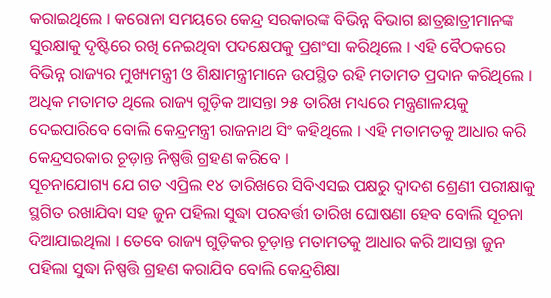କରାଇଥିଲେ । କରୋନା ସମୟରେ କେନ୍ଦ୍ର ସରକାରଙ୍କ ବିଭିନ୍ନ ବିଭାଗ ଛାତ୍ରଛାତ୍ରୀମାନଙ୍କ ସୁରକ୍ଷାକୁ ଦୃଷ୍ଟିରେ ରଖି ନେଇଥିବା ପଦକ୍ଷେପକୁ ପ୍ରଶଂସା କରିଥିଲେ । ଏହି ବୈଠକରେ ବିଭିନ୍ନ ରାଜ୍ୟର ମୁଖ୍ୟମନ୍ତ୍ରୀ ଓ ଶିକ୍ଷାମନ୍ତ୍ରୀମାନେ ଉପସ୍ଥିତ ରହି ମତାମତ ପ୍ରଦାନ କରିଥିଲେ । ଅଧିକ ମତାମତ ଥିଲେ ରାଜ୍ୟ ଗୁଡ଼ିକ ଆସନ୍ତା ୨୫ ତାରିଖ ମଧ୍ୟରେ ମନ୍ତ୍ରଣାଳୟକୁ ଦେଇପାରିବେ ବୋଲି କେନ୍ଦ୍ରମନ୍ତ୍ରୀ ରାଜନାଥ ସିଂ କହିଥିଲେ । ଏହି ମତାମତକୁ ଆଧାର କରି କେନ୍ଦ୍ରସରକାର ଚୂଡ଼ାନ୍ତ ନିଷ୍ପତ୍ତି ଗ୍ରହଣ କରିବେ ।
ସୂଚନାଯୋଗ୍ୟ ଯେ ଗତ ଏପ୍ରିଲ ୧୪ ତାରିଖରେ ସିବିଏସଇ ପକ୍ଷରୁ ଦ୍ୱାଦଶ ଶ୍ରେଣୀ ପରୀକ୍ଷାକୁ ସ୍ଥଗିତ ରଖାଯିବା ସହ ଜୁନ ପହିଲା ସୁଦ୍ଧା ପରବର୍ତ୍ତୀ ତାରିଖ ଘୋଷଣା ହେବ ବୋଲି ସୂଚନା ଦିଆଯାଇଥିଲା । ତେବେ ରାଜ୍ୟ ଗୁଡ଼ିକର ଚୂଡ଼ାନ୍ତ ମତାମତକୁ ଆଧାର କରି ଆସନ୍ତା ଜୁନ ପହିଲା ସୁଦ୍ଧା ନିଷ୍ପତ୍ତି ଗ୍ରହଣ କରାଯିବ ବୋଲି କେନ୍ଦ୍ରଶିକ୍ଷା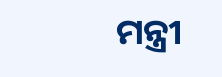ମନ୍ତ୍ରୀ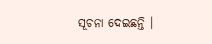ସୂଚନା ଦେଇଛନ୍ତି ।